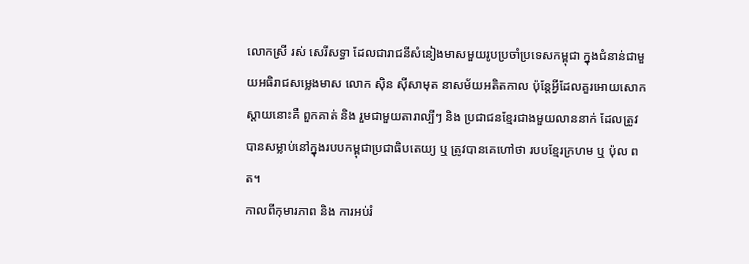លោកស្រី រស់ សេរីសទ្ធា ដែលជារាជនីសំនៀងមាសមួយរូបប្រចាំប្រទេសកម្ពុជា ក្នុងជំនាន់ជាមួយអធិរាជសម្លេងមាស លោក ស៊ិន ស៊ីសាមុត នាសម័យអតិតកាល ប៉ុន្តែអ្វីដែលគួរអោយសោកស្ដាយនោះគឺ ពួកគាត់ និង រួមជាមួយតារាល្បីៗ និង ប្រជាជនខ្មែរជាងមួយលាននាក់ ដែលត្រូវបានសម្លាប់នៅក្នុងរបបកម្ពុជាប្រជាធិបតេយ្យ ឬ ត្រូវបានគេហៅថា របបខ្មែរក្រហម ឬ ប៉ុល ពត។
កាលពីកុមារភាព និង ការអប់រំ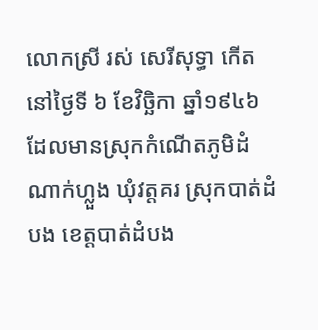លោកស្រី រស់ សេរីសុទ្ធា កើតនៅថ្ងៃទី ៦ ខែវិច្ឆិកា ឆ្នាំ១៩៤៦ ដែលមានស្រុកកំណើតភូមិដំណាក់ហ្លួង ឃុំវត្តគរ ស្រុកបាត់ដំបង ខេត្តបាត់ដំបង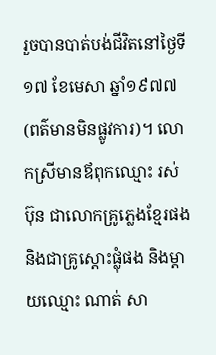រួចបានបាត់បង់ជីវិតនៅថ្ងៃទី ១៧ ខែមេសា ឆ្នាំ១៩៧៧ (ពត៌មានមិនផ្លូវការ)។ លោកស្រីមានឪពុកឈ្មោះ រស់ ប៊ុន ជាលោកគ្រូភ្លេងខ្មែរផង និងជាគ្រូស្តោះផ្លុំផង និងម្តាយឈ្មោះ ណាត់ សា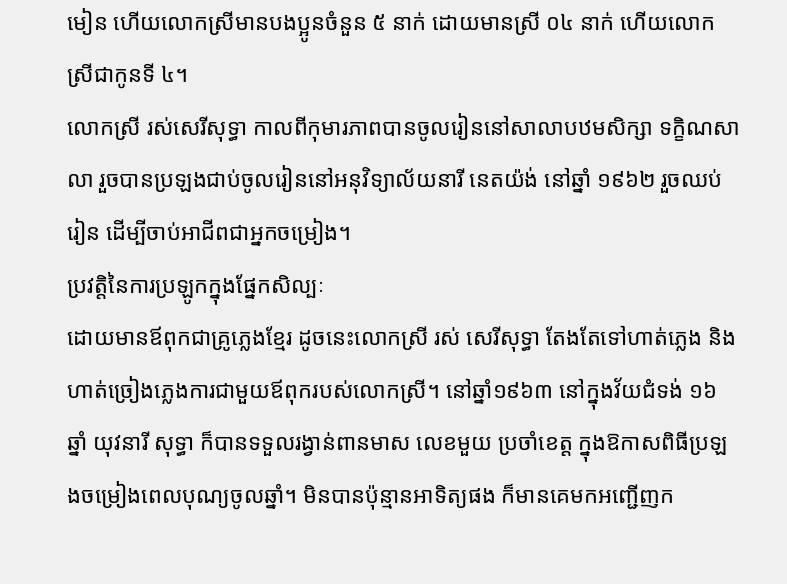មៀន ហើយលោកស្រីមានបងប្អូនចំនួន ៥ នាក់ ដោយមានស្រី ០៤ នាក់ ហើយលោកស្រីជាកូនទី ៤។
លោកស្រី រស់សេរីសុទ្ធា កាលពីកុមារភាពបានចូលរៀននៅសាលាបឋមសិក្សា ទក្ខិណសាលា រួចបានប្រឡងជាប់ចូលរៀននៅអនុវិទ្យាល័យនារី នេតយ៉ង់ នៅឆ្នាំ ១៩៦២ រួចឈប់រៀន ដើម្បីចាប់អាជីពជាអ្នកចម្រៀង។
ប្រវត្តិនៃការប្រឡូកក្នុងផ្នែកសិល្បៈ
ដោយមានឪពុកជាគ្រូភ្លេងខ្មែរ ដូចនេះលោកស្រី រស់ សេរីសុទ្ធា តែងតែទៅហាត់ភ្លេង និងហាត់ច្រៀងភ្លេងការជាមួយឪពុករបស់លោកស្រី។ នៅឆ្នាំ១៩៦៣ នៅក្នុងវ័យជំទង់ ១៦ ឆ្នាំ យុវនារី សុទ្ធា ក៏បានទទួលរង្វាន់ពានមាស លេខមួយ ប្រចាំខេត្ត ក្នុងឱកាសពិធីប្រឡងចម្រៀងពេលបុណ្យចូលឆ្នាំ។ មិនបានប៉ុន្មានអាទិត្យផង ក៏មានគេមកអញ្ជើញក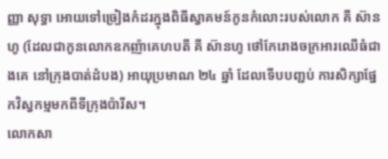ញ្ញា សុទ្ធា អោយទៅច្រៀងកំដរក្នុងពិធីស្វាគមន៍កូនកំលោះរបស់លោក គី ស៊ានហូ (ដែលជាកូនលោកឧកញ៉ាគេហបតី គី ស៊ានហូ ថៅកែរោងចក្រអារឈើធំជាងគេ នៅក្រុងបាត់ដំបង) អាយុប្រមាណ ២៤ ឆ្នាំ ដែលទើបបញ្ជប់ ការសិក្សាផ្នែកវិស្វកម្មមកពីទីក្រុងប៉ារីស។
លោកសា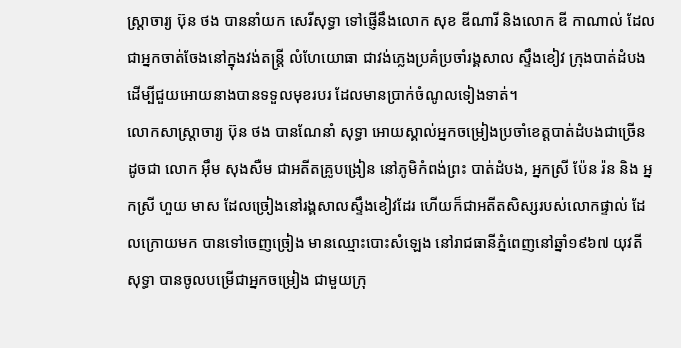ស្ត្រាចារ្យ ប៊ុន ថង បាននាំយក សេរីសុទ្ធា ទៅផ្ញើនឹងលោក សុខ ឌីណារី និងលោក ឌី កាណាល់ ដែលជាអ្នកចាត់ចែងនៅក្នុងវង់តន្រ្តី លំហែយោធា ជាវង់ភ្លេងប្រគំប្រចាំរង្គសាល ស្ទឹងខៀវ ក្រុងបាត់ដំបង ដើម្បីជួយអោយនាងបានទទួលមុខរបរ ដែលមានប្រាក់ចំណូលទៀងទាត់។
លោកសាស្ត្រាចារ្យ ប៊ុន ថង បានណែនាំ សុទ្ធា អោយស្គាល់អ្នកចម្រៀងប្រចាំខេត្តបាត់ដំបងជាច្រើន ដូចជា លោក អ៊ឹម សុងសឺម ជាអតីតគ្រូបង្រៀន នៅភូមិកំពង់ព្រះ បាត់ដំបង, អ្នកស្រី ប៉ែន រ៉ន និង អ្នកស្រី ហួយ មាស ដែលច្រៀងនៅរង្គសាលស្ទឹងខៀវដែរ ហើយក៏ជាអតីតសិស្សរបស់លោកផ្ទាល់ ដែលក្រោយមក បានទៅចេញច្រៀង មានឈ្មោះបោះសំឡេង នៅរាជធានីភ្នំពេញនៅឆ្នាំ១៩៦៧ យុវតី សុទ្ធា បានចូលបម្រើជាអ្នកចម្រៀង ជាមួយក្រុ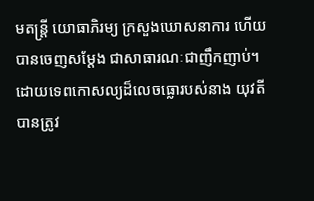មតន្រ្តី យោធាភិរម្យ ក្រសួងឃោសនាការ ហើយបានចេញសម្តែង ជាសាធារណៈជាញឹកញាប់។
ដោយទេពកោសល្យដ៏លេចធ្លោរបស់នាង យុវតីបានត្រូវ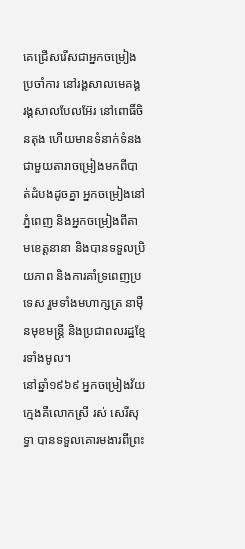គេជ្រើសរើសជាអ្នកចម្រៀងប្រចាំការ នៅរង្គសាលមេគង្គ រង្គសាលបែលអ៊ែរ នៅពោធិ៍ចិនតុង ហើយមានទំនាក់ទំនងជាមួយតារាចម្រៀងមកពីបាត់ដំបងដូចគ្នា អ្នកចម្រៀងនៅភ្នំពេញ និងអ្នកចម្រៀងពីតាមខេត្តនានា និងបានទទួលប្រិយភាព និងការគាំទ្រពេញប្រទេស រួមទាំងមហាក្សត្រ នាម៉ឺនមុខមន្រ្តី និងប្រជាពលរដ្ឋខែ្មរទាំងមូល។
នៅឆ្នាំ១៩៦៩ អ្នកចម្រៀងវ័យក្មេងគឺលោកស្រី រស់ សេរីសុទ្ធា បានទទួលគោរមងារពីព្រះ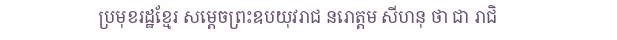ប្រមុខរដ្ឋខ្មែរ សម្តេចព្រះឧបយុវរាជ នរោត្តម សីហនុ ថា ជា រាជិ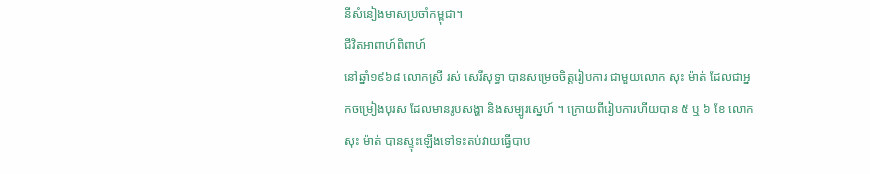នីសំនៀងមាសប្រចាំកម្ពុជា។
ជីវិតអាពាហ៍ពិពាហ៍
នៅឆ្នាំ១៩៦៨ លោកស្រី រស់ សេរីសុទ្ធា បានសម្រេចចិត្តរៀបការ ជាមួយលោក សុះ ម៉ាត់ ដែលជាអ្នកចម្រៀងបុរស ដែលមានរូបសង្ហា និងសម្បូរស្នេហ៍ ។ ក្រោយពីរៀបការហីយបាន ៥ ឬ ៦ ខែ លោក សុះ ម៉ាត់ បានស្ទុះឡើងទៅទះតប់វាយធ្វើបាប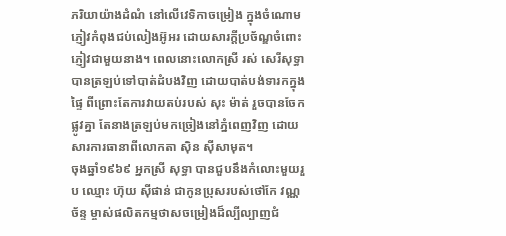ភរិយាយ៉ាងដំណំ នៅលើវេទិកាចម្រៀង ក្នុងចំណោមភ្ញៀវកំពុងជប់លៀងអ៊ូអរ ដោយសារក្តីប្រច័ណ្ឌចំពោះភ្ញៀវជាមួយនាង។ ពេលនោះលោកស្រី រស់ សេរីសុទ្ធា បានត្រឡប់ទៅបាត់ដំបងវិញ ដោយបាត់បង់ទារកក្នុងផ្ទៃ ពីព្រោះតែការវាយតប់របស់ សុះ ម៉ាត់ រួចបានចែកផ្លូវគ្នា តែនាងត្រឡប់មកច្រៀងនៅភ្នំពេញវិញ ដោយសារការធានាពីលោកតា ស៊ិន ស៊ីសាមុត។
ចុងឆ្នាំ១៩៦៩ អ្នកស្រី សុទ្ធា បានជួបនឹងកំលោះមួយរួប ឈ្មោះ ហ៊ុយ ស៊ីផាន់ ជាកូនប្រុសរបស់ថៅកែ វណ្ណ ច័ន្ទ ម្ចាស់ផលិតកម្មថាសចម្រៀងដ៏ល្បីល្បាញជំ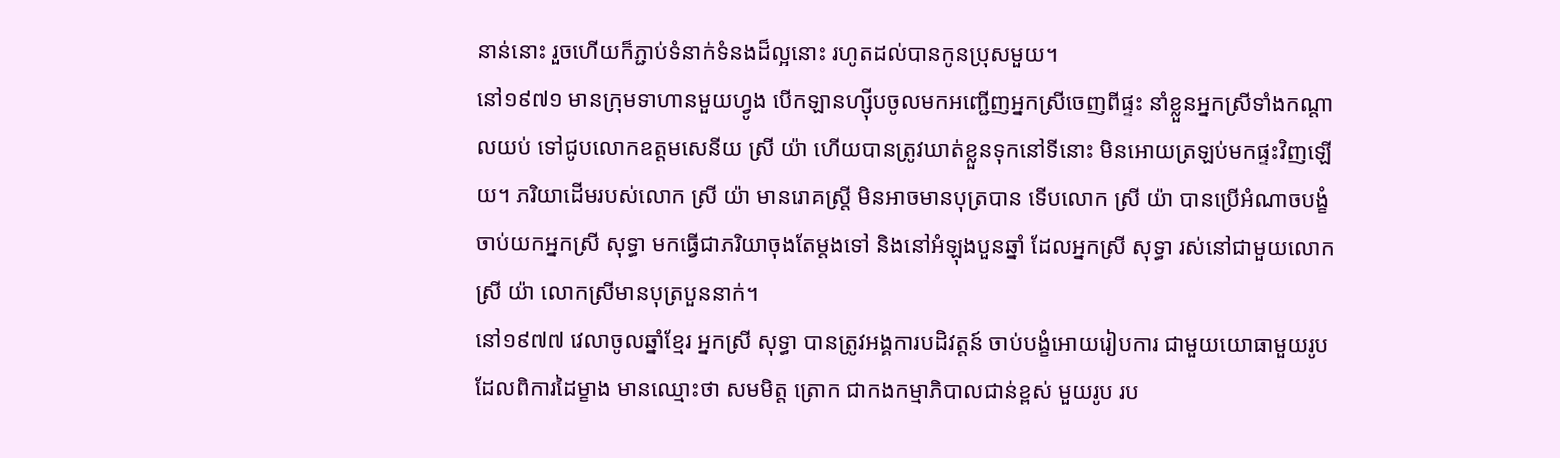នាន់នោះ រួចហើយក៏ភ្ជាប់ទំនាក់ទំនងដ៏ល្អនោះ រហូតដល់បានកូនប្រុសមួយ។
នៅ១៩៧១ មានក្រុមទាហានមួយហ្វូង បើកឡានហ្ស៊ីបចូលមកអញ្ជើញអ្នកស្រីចេញពីផ្ទះ នាំខ្លួនអ្នកស្រីទាំងកណ្តាលយប់ ទៅជូបលោកឧត្តមសេនីយ ស្រី យ៉ា ហើយបានត្រូវឃាត់ខ្លួនទុកនៅទីនោះ មិនអោយត្រឡប់មកផ្ទះវិញឡើយ។ ភរិយាដើមរបស់លោក ស្រី យ៉ា មានរោគស្រ្តី មិនអាចមានបុត្របាន ទើបលោក ស្រី យ៉ា បានប្រើអំណាចបង្ខំចាប់យកអ្នកស្រី សុទ្ធា មកធ្វើជាភរិយាចុងតែម្តងទៅ និងនៅអំឡុងបួនឆ្នាំ ដែលអ្នកស្រី សុទ្ធា រស់នៅជាមួយលោក ស្រី យ៉ា លោកស្រីមានបុត្របួននាក់។
នៅ១៩៧៧ វេលាចូលឆ្នាំខ្មែរ អ្នកស្រី សុទ្ធា បានត្រូវអង្គការបដិវត្តន៍ ចាប់បង្ខំអោយរៀបការ ជាមួយយោធាមួយរូប ដែលពិការដៃម្ខាង មានឈ្មោះថា សមមិត្ត ត្រោក ជាកងកម្មាភិបាលជាន់ខ្ពស់ មួយរូប រប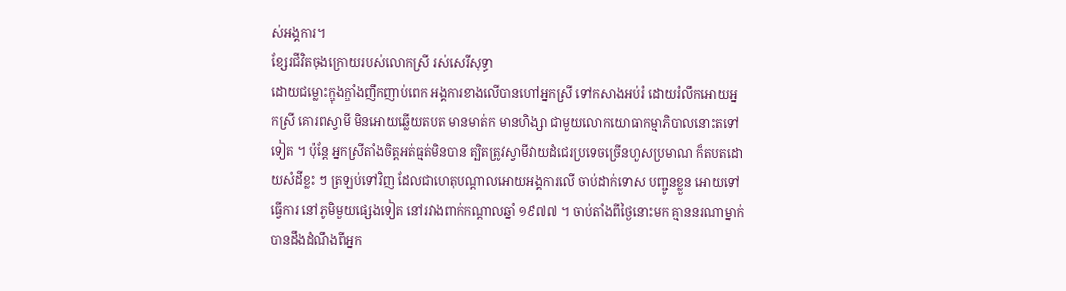ស់អង្គការ។
ខ្សែរជីវិតចុងក្រោយរបស់លោកស្រី រស់សេរីសុទ្ធា
ដោយជម្លោះក្ឌុងក្ឌាំងញឹកញាប់ពេក អង្គការខាងលើបានហៅអ្នកស្រី ទៅកសាងអប់រំ ដោយរំលឹកអោយអ្នកស្រី គោរពស្វាមី មិនអោយឆ្លើយតបត មានមាត់ក មានហិង្សា ជាមួយលោកយោធាកម្មាភិបាលនោះតទៅទៀត ។ ប៉ុន្តែ អ្នកស្រីតាំងចិត្តអត់ធ្មត់មិនបាន ត្បិតត្រូវស្វាមីវាយដំជេរប្រទេចច្រើនហួសប្រមាណ ក៏តបតដោយសំដីខ្លះ ៗ ត្រឡប់ទៅវិញ ដែលជាហេតុបណ្តាលអោយអង្គការលើ ចាប់ដាក់ទោស បញ្ជូនខ្លួន អោយទៅធ្វើការ នៅភូមិមួយផ្សេងទៀត នៅរវាងពាក់កណ្តាលឆ្នាំ ១៩៧៧ ។ ចាប់តាំងពីថ្ងៃនោះមក គ្មាននរណាម្នាក់បានដឹងដំណឹងពីអ្នក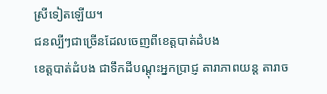ស្រីទៀតឡើយ។
ជនល្បីៗជាច្រើនដែលចេញពីខេត្តបាត់ដំបង
ខេត្តបាត់ដំបង ជាទឹកដីបណ្តុះអ្នកប្រាជ្ញ តារាភាពយន្ត តារាច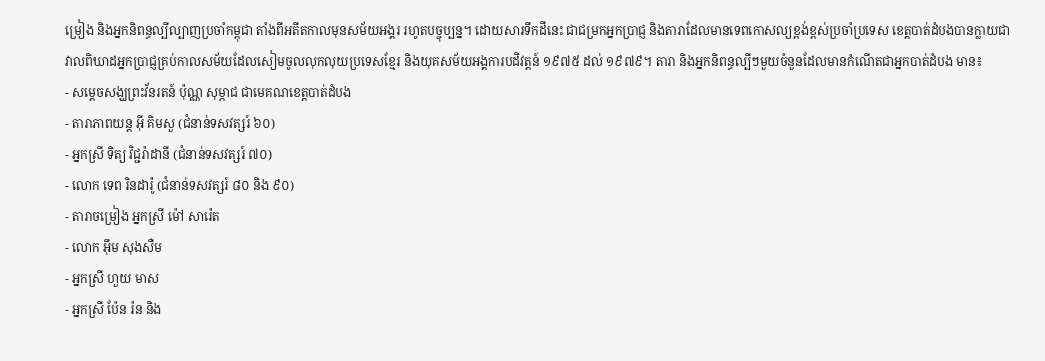ម្រៀង និងអ្នកនិពន្ធល្បីល្បាញប្រចាំកម្ពុជា តាំងពីអតីតកាលមុនសម័យអង្គរ រហូតបច្ចុប្បន្ន។ ដោយសារទឹកដីនេះ ជាជម្រកអ្នកប្រាជ្ញ និងតារាដែលមានទេពកោសល្យខ្ពង់ខ្ពស់ប្រចាំប្រទេស ខេត្តបាត់ដំបងបានក្លាយជាវាលពិឃាដអ្នកប្រាជ្ញគ្រប់កាលសម័យដែលសៀមចូលលុកលុយប្រទេសខ្មែរ និងយុគសម័យអង្គការបដិវត្តន៍ ១៩៧៥ ដល់ ១៩៧៩។ តារា និងអ្នកនិពន្ធល្បីៗមួយចំនួនដែលមានកំណើតជាអ្នកបាត់ដំបង មាន៖
- សម្តេចសង្ឃព្រះវ័នរតន៍ ប៉ុណ្ណ សុម្ភាជ ជាមេគណខេត្តបាត់ដំបង
- តារាភាពយន្ត អ៊ី គិមសួ (ជំនាន់ទសវត្សរ៍ ៦០)
- អ្នកស្រី ទិត្យ វិជ្ជរ៉ាដានី (ជំនាន់ទសវត្សរ៍ ៧០)
- លោក ទេព រិនដារ៉ូ (ជំនាន់ទសវត្សរ៍ ៨០ និង ៩០)
- តារាចម្រៀង អ្នកស្រី ម៉ៅ សារ៉េត
- លោក អ៊ឹម សុងសឺម
- អ្នកស្រី ហួយ មាស
- អ្នកស្រី ប៉ែន រ៉ន និង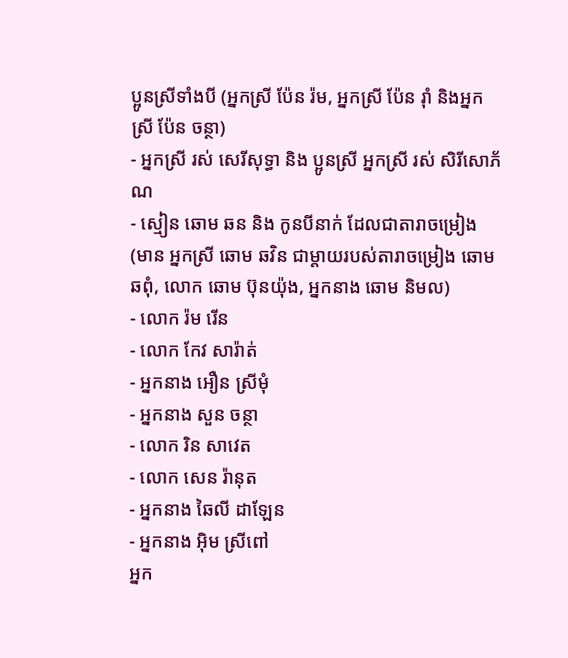ប្អូនស្រីទាំងបី (អ្នកស្រី ប៉ែន រ៉ម, អ្នកស្រី ប៉ែន រ៉ាំ និងអ្នកស្រី ប៉ែន ចន្ថា)
- អ្នកស្រី រស់ សេរីសុទ្ធា និង ប្អូនស្រី អ្នកស្រី រស់ សិរីសោភ័ណ
- ស្មៀន ឆោម ឆន និង កូនបីនាក់ ដែលជាតារាចម្រៀង (មាន អ្នកស្រី ឆោម ឆវិន ជាម្តាយរបស់តារាចម្រៀង ឆោម ឆពុំ, លោក ឆោម ប៊ុនយ៉ុង, អ្នកនាង ឆោម និមល)
- លោក រ៉ម រើន
- លោក កែវ សារ៉ាត់
- អ្នកនាង អឿន ស្រីមុំ
- អ្នកនាង សួន ចន្ថា
- លោក រិន សាវេត
- លោក សេន រ៉ានុត
- អ្នកនាង ឆៃលី ដាឡែន
- អ្នកនាង អ៊ិម ស្រីពៅ
អ្នក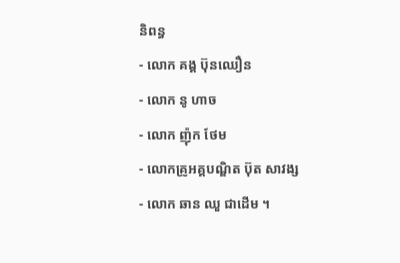និពន្ធ
- លោក គង្គ ប៊ុនឈឿន
- លោក នូ ហាច
- លោក ញ៉ុក ថែម
- លោកគ្រូអគ្គបណ្ឌិត ប៊ុត សាវង្ស
- លោក ឆាន ឈួ ជាដើម ។